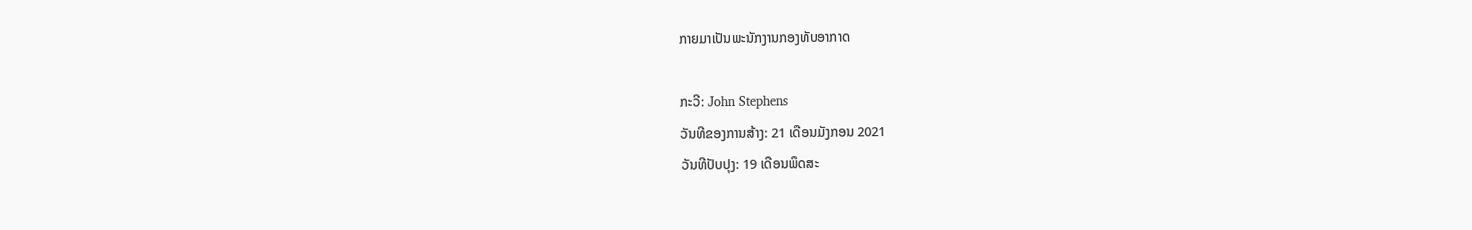ກາຍມາເປັນພະນັກງານກອງທັບອາກາດ

ກະວີ: John Stephens
ວັນທີຂອງການສ້າງ: 21 ເດືອນມັງກອນ 2021
ວັນທີປັບປຸງ: 19 ເດືອນພຶດສະ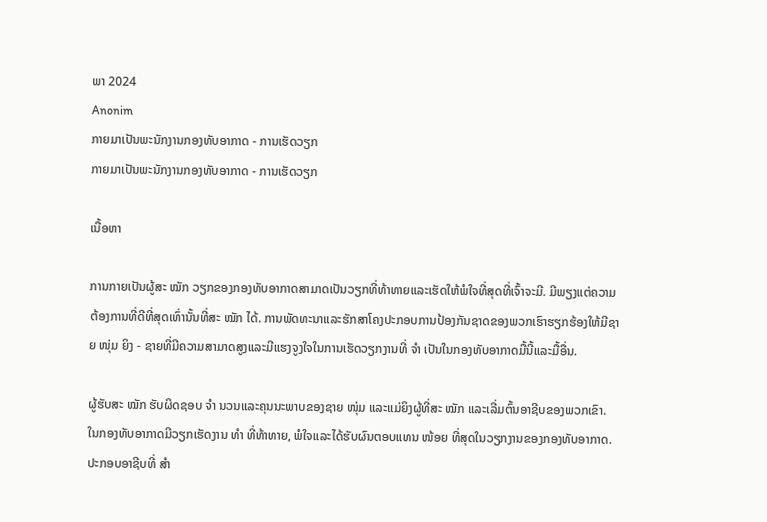ພາ 2024
Anonim
ກາຍມາເປັນພະນັກງານກອງທັບອາກາດ - ການເຮັດວຽກ
ກາຍມາເປັນພະນັກງານກອງທັບອາກາດ - ການເຮັດວຽກ

ເນື້ອຫາ

ການກາຍເປັນຜູ້ສະ ໝັກ ວຽກຂອງກອງທັບອາກາດສາມາດເປັນວຽກທີ່ທ້າທາຍແລະເຮັດໃຫ້ພໍໃຈທີ່ສຸດທີ່ເຈົ້າຈະມີ. ມີພຽງແຕ່ຄວາມຕ້ອງການທີ່ດີທີ່ສຸດເທົ່ານັ້ນທີ່ສະ ໝັກ ໄດ້. ການພັດທະນາແລະຮັກສາໂຄງປະກອບການປ້ອງກັນຊາດຂອງພວກເຮົາຮຽກຮ້ອງໃຫ້ມີຊາຍ ໜຸ່ມ ຍິງ - ຊາຍທີ່ມີຄວາມສາມາດສູງແລະມີແຮງຈູງໃຈໃນການເຮັດວຽກງານທີ່ ຈຳ ເປັນໃນກອງທັບອາກາດມື້ນີ້ແລະມື້ອື່ນ.

ຜູ້ຮັບສະ ໝັກ ຮັບຜິດຊອບ ຈຳ ນວນແລະຄຸນນະພາບຂອງຊາຍ ໜຸ່ມ ແລະແມ່ຍິງຜູ້ທີ່ສະ ໝັກ ແລະເລີ່ມຕົ້ນອາຊີບຂອງພວກເຂົາ. ໃນກອງທັບອາກາດມີວຽກເຮັດງານ ທຳ ທີ່ທ້າທາຍ, ພໍໃຈແລະໄດ້ຮັບຜົນຕອບແທນ ໜ້ອຍ ທີ່ສຸດໃນວຽກງານຂອງກອງທັບອາກາດ. ປະກອບອາຊີບທີ່ ສຳ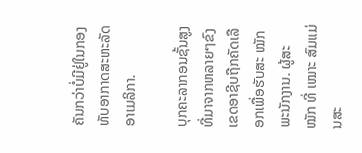ຄັນກວ່າບໍ່ມີຢູ່ໃນກອງທັບອາກາດສະຫະລັດອາເມລິກາ.

ບຸກຄະລາກອນຊັ້ນສູງທີ່ມາຈາກຫລາຍໆຂົງເຂດອາຊີບຖືກຄັດເລືອກເພື່ອຮັບສະ ໝັກ ພະນັກງານ. ຜູ້ສະ ໝັກ ທີ່ ເໝາະ ສົມແມ່ນສະ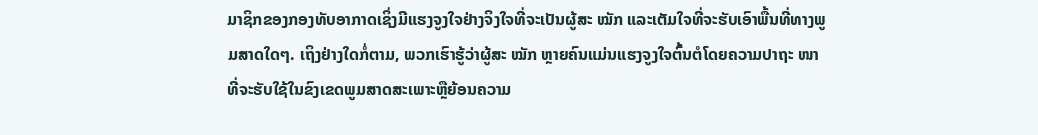ມາຊິກຂອງກອງທັບອາກາດເຊິ່ງມີແຮງຈູງໃຈຢ່າງຈິງໃຈທີ່ຈະເປັນຜູ້ສະ ໝັກ ແລະເຕັມໃຈທີ່ຈະຮັບເອົາພື້ນທີ່ທາງພູມສາດໃດໆ. ເຖິງຢ່າງໃດກໍ່ຕາມ, ພວກເຮົາຮູ້ວ່າຜູ້ສະ ໝັກ ຫຼາຍຄົນແມ່ນແຮງຈູງໃຈຕົ້ນຕໍໂດຍຄວາມປາຖະ ໜາ ທີ່ຈະຮັບໃຊ້ໃນຂົງເຂດພູມສາດສະເພາະຫຼືຍ້ອນຄວາມ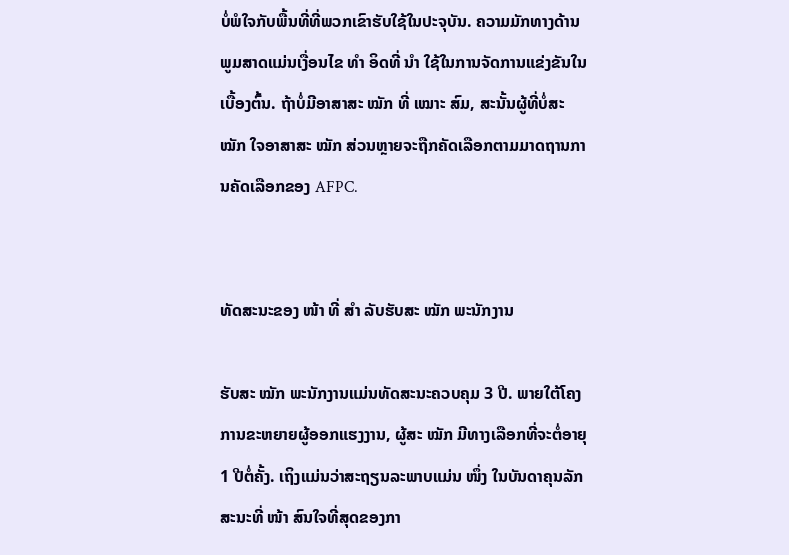ບໍ່ພໍໃຈກັບພື້ນທີ່ທີ່ພວກເຂົາຮັບໃຊ້ໃນປະຈຸບັນ. ຄວາມມັກທາງດ້ານພູມສາດແມ່ນເງື່ອນໄຂ ທຳ ອິດທີ່ ນຳ ໃຊ້ໃນການຈັດການແຂ່ງຂັນໃນເບື້ອງຕົ້ນ. ຖ້າບໍ່ມີອາສາສະ ໝັກ ທີ່ ເໝາະ ສົມ, ສະນັ້ນຜູ້ທີ່ບໍ່ສະ ໝັກ ໃຈອາສາສະ ໝັກ ສ່ວນຫຼາຍຈະຖືກຄັດເລືອກຕາມມາດຖານການຄັດເລືອກຂອງ AFPC.


ທັດສະນະຂອງ ໜ້າ ທີ່ ສຳ ລັບຮັບສະ ໝັກ ພະນັກງານ

ຮັບສະ ໝັກ ພະນັກງານແມ່ນທັດສະນະຄວບຄຸມ 3 ປີ. ພາຍໃຕ້ໂຄງການຂະຫຍາຍຜູ້ອອກແຮງງານ, ຜູ້ສະ ໝັກ ມີທາງເລືອກທີ່ຈະຕໍ່ອາຍຸ 1 ປີຕໍ່ຄັ້ງ. ເຖິງແມ່ນວ່າສະຖຽນລະພາບແມ່ນ ໜຶ່ງ ໃນບັນດາຄຸນລັກສະນະທີ່ ໜ້າ ສົນໃຈທີ່ສຸດຂອງກາ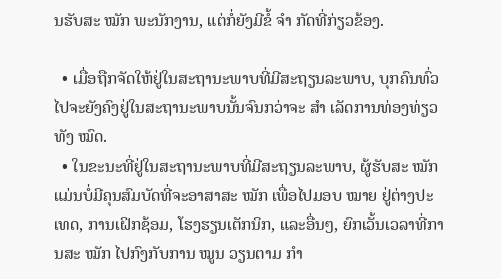ນຮັບສະ ໝັກ ພະນັກງານ, ແຕ່ກໍ່ຍັງມີຂໍ້ ຈຳ ກັດທີ່ກ່ຽວຂ້ອງ.

  • ເມື່ອຖືກຈັດໃຫ້ຢູ່ໃນສະຖານະພາບທີ່ມີສະຖຽນລະພາບ, ບຸກຄົນທົ່ວໄປຈະຍັງຄົງຢູ່ໃນສະຖານະພາບນັ້ນຈົນກວ່າຈະ ສຳ ເລັດການທ່ອງທ່ຽວທັງ ໝົດ.
  • ໃນຂະນະທີ່ຢູ່ໃນສະຖານະພາບທີ່ມີສະຖຽນລະພາບ, ຜູ້ຮັບສະ ໝັກ ແມ່ນບໍ່ມີຄຸນສົມບັດທີ່ຈະອາສາສະ ໝັກ ເພື່ອໄປມອບ ໝາຍ ຢູ່ຕ່າງປະເທດ, ການເຝິກຊ້ອມ, ໂຮງຮຽນເຕັກນິກ, ແລະອື່ນໆ, ຍົກເວັ້ນເວລາທີ່ການສະ ໝັກ ໄປກົງກັບການ ໝູນ ວຽນຕາມ ກຳ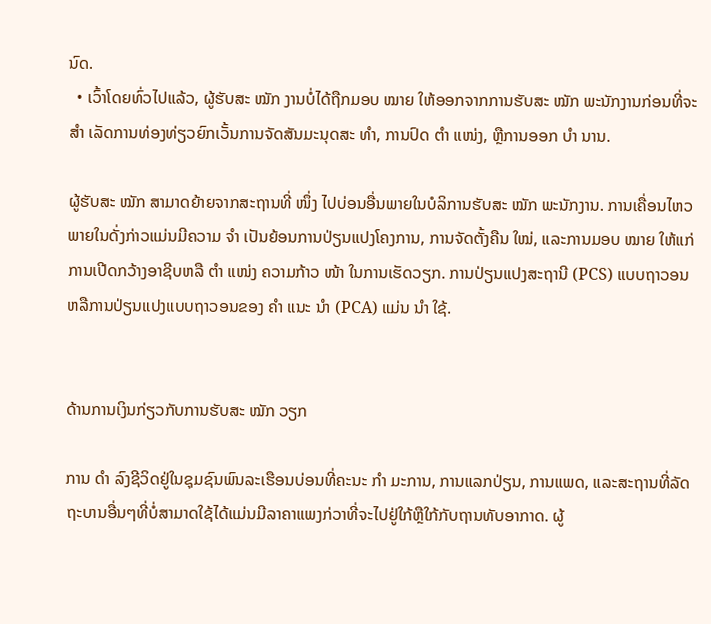ນົດ.
  • ເວົ້າໂດຍທົ່ວໄປແລ້ວ, ຜູ້ຮັບສະ ໝັກ ງານບໍ່ໄດ້ຖືກມອບ ໝາຍ ໃຫ້ອອກຈາກການຮັບສະ ໝັກ ພະນັກງານກ່ອນທີ່ຈະ ສຳ ເລັດການທ່ອງທ່ຽວຍົກເວັ້ນການຈັດສັນມະນຸດສະ ທຳ, ການປົດ ຕຳ ແໜ່ງ, ຫຼືການອອກ ບຳ ນານ.

ຜູ້ຮັບສະ ໝັກ ສາມາດຍ້າຍຈາກສະຖານທີ່ ໜຶ່ງ ໄປບ່ອນອື່ນພາຍໃນບໍລິການຮັບສະ ໝັກ ພະນັກງານ. ການເຄື່ອນໄຫວພາຍໃນດັ່ງກ່າວແມ່ນມີຄວາມ ຈຳ ເປັນຍ້ອນການປ່ຽນແປງໂຄງການ, ການຈັດຕັ້ງຄືນ ໃໝ່, ແລະການມອບ ໝາຍ ໃຫ້ແກ່ການເປີດກວ້າງອາຊີບຫລື ຕຳ ແໜ່ງ ຄວາມກ້າວ ໜ້າ ໃນການເຮັດວຽກ. ການປ່ຽນແປງສະຖານີ (PCS) ແບບຖາວອນຫລືການປ່ຽນແປງແບບຖາວອນຂອງ ຄຳ ແນະ ນຳ (PCA) ແມ່ນ ນຳ ໃຊ້.


ດ້ານການເງິນກ່ຽວກັບການຮັບສະ ໝັກ ວຽກ

ການ ດຳ ລົງຊີວິດຢູ່ໃນຊຸມຊົນພົນລະເຮືອນບ່ອນທີ່ຄະນະ ກຳ ມະການ, ການແລກປ່ຽນ, ການແພດ, ແລະສະຖານທີ່ລັດຖະບານອື່ນໆທີ່ບໍ່ສາມາດໃຊ້ໄດ້ແມ່ນມີລາຄາແພງກ່ວາທີ່ຈະໄປຢູ່ໃກ້ຫຼືໃກ້ກັບຖານທັບອາກາດ. ຜູ້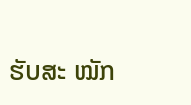ຮັບສະ ໝັກ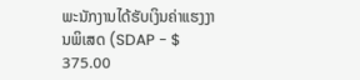ພະນັກງານໄດ້ຮັບເງິນຄ່າແຮງງານພິເສດ (SDAP - $ 375.00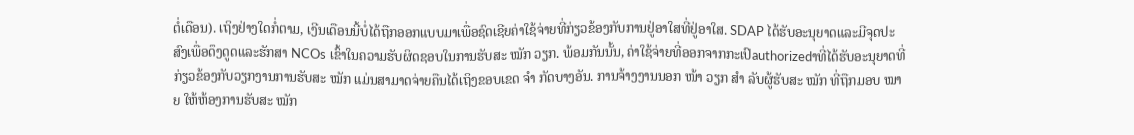ຕໍ່ເດືອນ). ເຖິງຢ່າງໃດກໍ່ຕາມ, ເງີນເດືອນນີ້ບໍ່ໄດ້ຖືກອອກແບບມາເພື່ອຊົດເຊີຍຄ່າໃຊ້ຈ່າຍທີ່ກ່ຽວຂ້ອງກັບການຢູ່ອາໃສທີ່ຢູ່ອາໃສ. SDAP ໄດ້ຮັບອະນຸຍາດແລະມີຈຸດປະສົງເພື່ອດຶງດູດແລະຮັກສາ NCOs ເຂົ້າໃນຄວາມຮັບຜິດຊອບໃນການຮັບສະ ໝັກ ວຽກ. ພ້ອມກັນນັ້ນ, ຄ່າໃຊ້ຈ່າຍທີ່ອອກຈາກກະເປົauthorizedາທີ່ໄດ້ຮັບອະນຸຍາດທີ່ກ່ຽວຂ້ອງກັບວຽກງານການຮັບສະ ໝັກ ແມ່ນສາມາດຈ່າຍຄືນໄດ້ເຖິງຂອບເຂດ ຈຳ ກັດບາງອັນ. ການຈ້າງງານນອກ ໜ້າ ວຽກ ສຳ ລັບຜູ້ຮັບສະ ໝັກ ທີ່ຖືກມອບ ໝາຍ ໃຫ້ຫ້ອງການຮັບສະ ໝັກ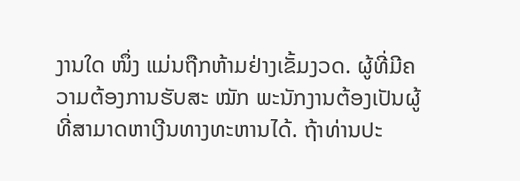ງານໃດ ໜຶ່ງ ແມ່ນຖືກຫ້າມຢ່າງເຂັ້ມງວດ. ຜູ້ທີ່ມີຄວາມຕ້ອງການຮັບສະ ໝັກ ພະນັກງານຕ້ອງເປັນຜູ້ທີ່ສາມາດຫາເງີນທາງທະຫານໄດ້. ຖ້າທ່ານປະ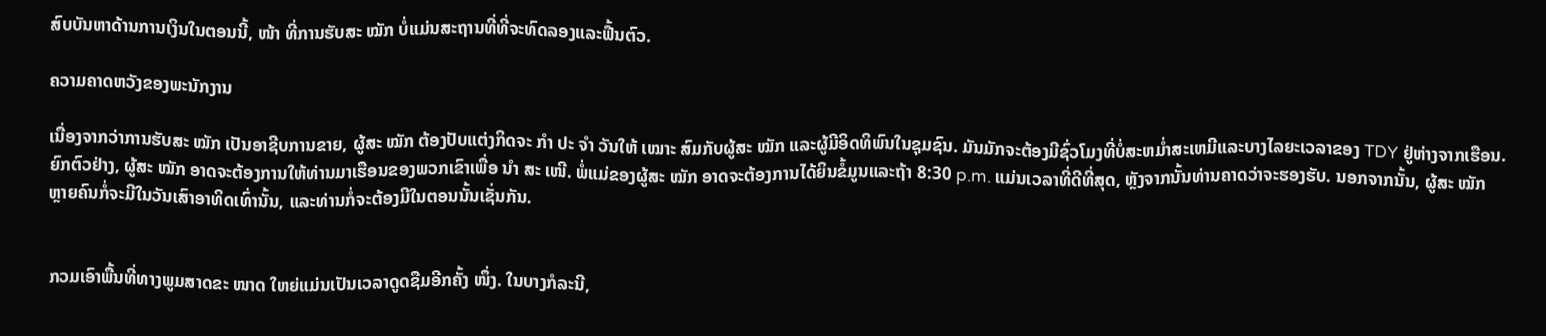ສົບບັນຫາດ້ານການເງິນໃນຕອນນີ້, ໜ້າ ທີ່ການຮັບສະ ໝັກ ບໍ່ແມ່ນສະຖານທີ່ທີ່ຈະທົດລອງແລະຟື້ນຕົວ.

ຄວາມຄາດຫວັງຂອງພະນັກງານ

ເນື່ອງຈາກວ່າການຮັບສະ ໝັກ ເປັນອາຊີບການຂາຍ, ຜູ້ສະ ໝັກ ຕ້ອງປັບແຕ່ງກິດຈະ ກຳ ປະ ຈຳ ວັນໃຫ້ ເໝາະ ສົມກັບຜູ້ສະ ໝັກ ແລະຜູ້ມີອິດທິພົນໃນຊຸມຊົນ. ມັນມັກຈະຕ້ອງມີຊົ່ວໂມງທີ່ບໍ່ສະຫມໍ່າສະເຫມີແລະບາງໄລຍະເວລາຂອງ TDY ຢູ່ຫ່າງຈາກເຮືອນ. ຍົກຕົວຢ່າງ, ຜູ້ສະ ໝັກ ອາດຈະຕ້ອງການໃຫ້ທ່ານມາເຮືອນຂອງພວກເຂົາເພື່ອ ນຳ ສະ ເໜີ. ພໍ່ແມ່ຂອງຜູ້ສະ ໝັກ ອາດຈະຕ້ອງການໄດ້ຍິນຂໍ້ມູນແລະຖ້າ 8:30 p.m. ແມ່ນເວລາທີ່ດີທີ່ສຸດ, ຫຼັງຈາກນັ້ນທ່ານຄາດວ່າຈະຮອງຮັບ. ນອກຈາກນັ້ນ, ຜູ້ສະ ໝັກ ຫຼາຍຄົນກໍ່ຈະມີໃນວັນເສົາອາທິດເທົ່ານັ້ນ, ແລະທ່ານກໍ່ຈະຕ້ອງມີໃນຕອນນັ້ນເຊັ່ນກັນ.


ກວມເອົາພື້ນທີ່ທາງພູມສາດຂະ ໜາດ ໃຫຍ່ແມ່ນເປັນເວລາດູດຊືມອີກຄັ້ງ ໜຶ່ງ. ໃນບາງກໍລະນີ,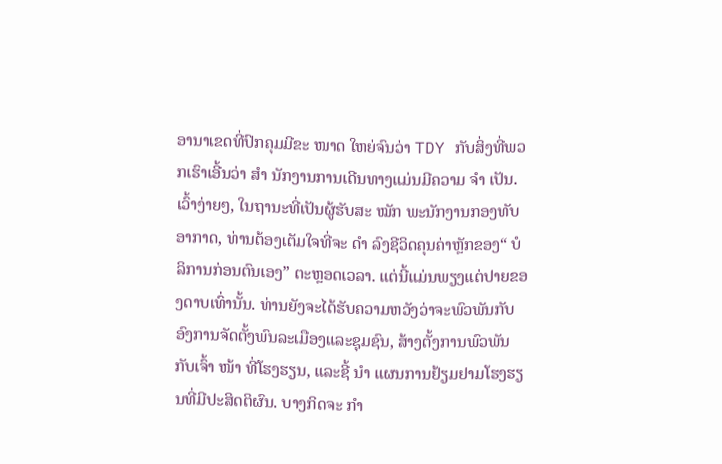ອານາເຂດທີ່ປົກຄຸມມີຂະ ໜາດ ໃຫຍ່ຈົນວ່າ TDY ກັບສິ່ງທີ່ພວກເຮົາເອີ້ນວ່າ ສຳ ນັກງານການເດີນທາງແມ່ນມີຄວາມ ຈຳ ເປັນ. ເວົ້າງ່າຍໆ, ໃນຖານະທີ່ເປັນຜູ້ຮັບສະ ໝັກ ພະນັກງານກອງທັບອາກາດ, ທ່ານຕ້ອງເຕັມໃຈທີ່ຈະ ດຳ ລົງຊີວິດຄຸນຄ່າຫຼັກຂອງ“ ບໍລິການກ່ອນຕົນເອງ” ຕະຫຼອດເວລາ. ແຕ່ນີ້ແມ່ນພຽງແຕ່ປາຍຂອງດາບເທົ່ານັ້ນ. ທ່ານຍັງຈະໄດ້ຮັບຄວາມຫວັງວ່າຈະພົວພັນກັບອົງການຈັດຕັ້ງພົນລະເມືອງແລະຊຸມຊົນ, ສ້າງຕັ້ງການພົວພັນກັບເຈົ້າ ໜ້າ ທີ່ໂຮງຮຽນ, ແລະຊີ້ ນຳ ແຜນການຢ້ຽມຢາມໂຮງຮຽນທີ່ມີປະສິດຕິຜົນ. ບາງກິດຈະ ກຳ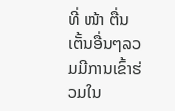ທີ່ ໜ້າ ຕື່ນເຕັ້ນອື່ນໆລວມມີການເຂົ້າຮ່ວມໃນ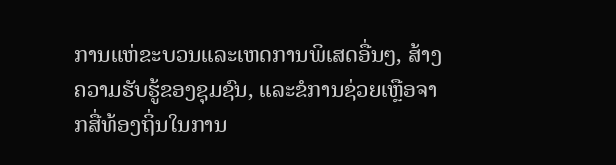ການແຫ່ຂະບວນແລະເຫດການພິເສດອື່ນໆ, ສ້າງຄວາມຮັບຮູ້ຂອງຊຸມຊົນ, ແລະຂໍການຊ່ວຍເຫຼືອຈາກສື່ທ້ອງຖິ່ນໃນການ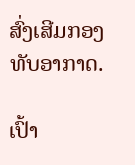ສົ່ງເສີມກອງທັບອາກາດ.

ເປົ້າ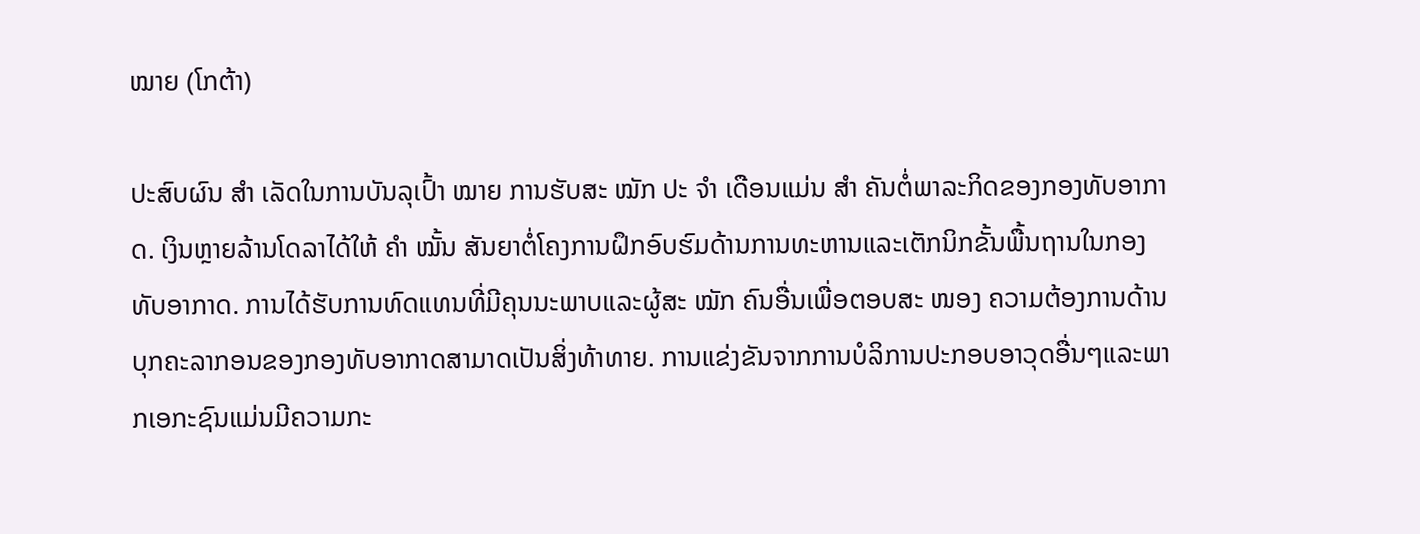ໝາຍ (ໂກຕ້າ)

ປະສົບຜົນ ສຳ ເລັດໃນການບັນລຸເປົ້າ ໝາຍ ການຮັບສະ ໝັກ ປະ ຈຳ ເດືອນແມ່ນ ສຳ ຄັນຕໍ່ພາລະກິດຂອງກອງທັບອາກາດ. ເງິນຫຼາຍລ້ານໂດລາໄດ້ໃຫ້ ຄຳ ໝັ້ນ ສັນຍາຕໍ່ໂຄງການຝຶກອົບຮົມດ້ານການທະຫານແລະເຕັກນິກຂັ້ນພື້ນຖານໃນກອງທັບອາກາດ. ການໄດ້ຮັບການທົດແທນທີ່ມີຄຸນນະພາບແລະຜູ້ສະ ໝັກ ຄົນອື່ນເພື່ອຕອບສະ ໜອງ ຄວາມຕ້ອງການດ້ານບຸກຄະລາກອນຂອງກອງທັບອາກາດສາມາດເປັນສິ່ງທ້າທາຍ. ການແຂ່ງຂັນຈາກການບໍລິການປະກອບອາວຸດອື່ນໆແລະພາກເອກະຊົນແມ່ນມີຄວາມກະ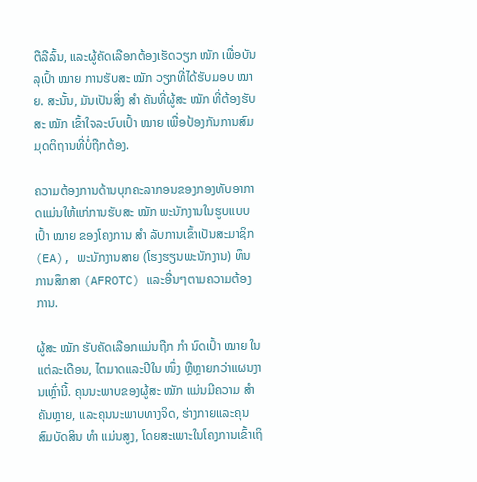ຕືລືລົ້ນ, ແລະຜູ້ຄັດເລືອກຕ້ອງເຮັດວຽກ ໜັກ ເພື່ອບັນລຸເປົ້າ ໝາຍ ການຮັບສະ ໝັກ ວຽກທີ່ໄດ້ຮັບມອບ ໝາຍ. ສະນັ້ນ, ມັນເປັນສິ່ງ ສຳ ຄັນທີ່ຜູ້ສະ ໝັກ ທີ່ຕ້ອງຮັບສະ ໝັກ ເຂົ້າໃຈລະບົບເປົ້າ ໝາຍ ເພື່ອປ້ອງກັນການສົມມຸດຕິຖານທີ່ບໍ່ຖືກຕ້ອງ.

ຄວາມຕ້ອງການດ້ານບຸກຄະລາກອນຂອງກອງທັບອາກາດແມ່ນໃຫ້ແກ່ການຮັບສະ ໝັກ ພະນັກງານໃນຮູບແບບເປົ້າ ໝາຍ ຂອງໂຄງການ ສຳ ລັບການເຂົ້າເປັນສະມາຊິກ (EA), ພະນັກງານສາຍ (ໂຮງຮຽນພະນັກງານ) ທຶນການສຶກສາ (AFROTC) ແລະອື່ນໆຕາມຄວາມຕ້ອງການ.

ຜູ້ສະ ໝັກ ຮັບຄັດເລືອກແມ່ນຖືກ ກຳ ນົດເປົ້າ ໝາຍ ໃນແຕ່ລະເດືອນ, ໄຕມາດແລະປີໃນ ໜຶ່ງ ຫຼືຫຼາຍກວ່າແຜນງານເຫຼົ່ານີ້. ຄຸນນະພາບຂອງຜູ້ສະ ໝັກ ແມ່ນມີຄວາມ ສຳ ຄັນຫຼາຍ, ແລະຄຸນນະພາບທາງຈິດ, ຮ່າງກາຍແລະຄຸນສົມບັດສິນ ທຳ ແມ່ນສູງ, ໂດຍສະເພາະໃນໂຄງການເຂົ້າເຖິ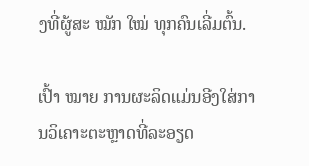ງທີ່ຜູ້ສະ ໝັກ ໃໝ່ ທຸກຄົນເລີ່ມຕົ້ນ.

ເປົ້າ ໝາຍ ການຜະລິດແມ່ນອີງໃສ່ການວິເຄາະຕະຫຼາດທີ່ລະອຽດ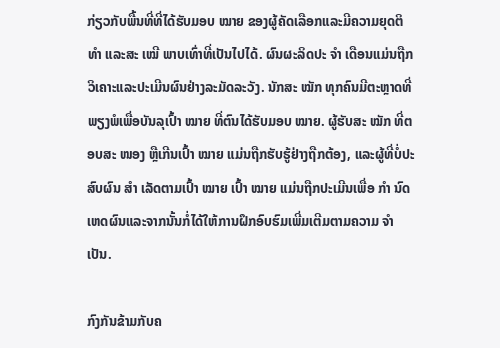ກ່ຽວກັບພື້ນທີ່ທີ່ໄດ້ຮັບມອບ ໝາຍ ຂອງຜູ້ຄັດເລືອກແລະມີຄວາມຍຸດຕິ ທຳ ແລະສະ ເໝີ ພາບເທົ່າທີ່ເປັນໄປໄດ້. ຜົນຜະລິດປະ ຈຳ ເດືອນແມ່ນຖືກວິເຄາະແລະປະເມີນຜົນຢ່າງລະມັດລະວັງ. ນັກສະ ໝັກ ທຸກຄົນມີຕະຫຼາດທີ່ພຽງພໍເພື່ອບັນລຸເປົ້າ ໝາຍ ທີ່ຕົນໄດ້ຮັບມອບ ໝາຍ. ຜູ້ຮັບສະ ໝັກ ທີ່ຕອບສະ ໜອງ ຫຼືເກີນເປົ້າ ໝາຍ ແມ່ນຖືກຮັບຮູ້ຢ່າງຖືກຕ້ອງ, ແລະຜູ້ທີ່ບໍ່ປະສົບຜົນ ສຳ ເລັດຕາມເປົ້າ ໝາຍ ເປົ້າ ໝາຍ ແມ່ນຖືກປະເມີນເພື່ອ ກຳ ນົດເຫດຜົນແລະຈາກນັ້ນກໍ່ໄດ້ໃຫ້ການຝຶກອົບຮົມເພີ່ມເຕີມຕາມຄວາມ ຈຳ ເປັນ.

ກົງກັນຂ້າມກັບຄ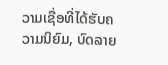ວາມເຊື່ອທີ່ໄດ້ຮັບຄວາມນິຍົມ, ບົດລາຍ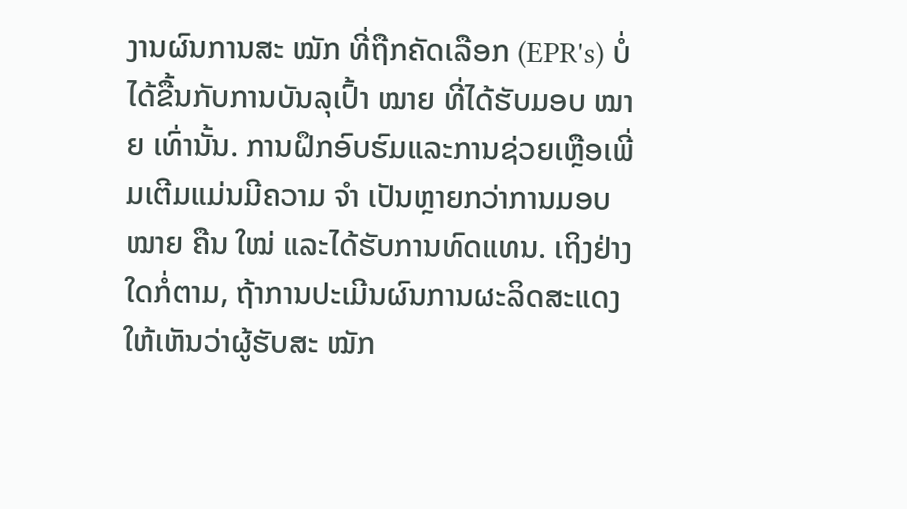ງານຜົນການສະ ໝັກ ທີ່ຖືກຄັດເລືອກ (EPR's) ບໍ່ໄດ້ຂື້ນກັບການບັນລຸເປົ້າ ໝາຍ ທີ່ໄດ້ຮັບມອບ ໝາຍ ເທົ່ານັ້ນ. ການຝຶກອົບຮົມແລະການຊ່ວຍເຫຼືອເພີ່ມເຕີມແມ່ນມີຄວາມ ຈຳ ເປັນຫຼາຍກວ່າການມອບ ໝາຍ ຄືນ ໃໝ່ ແລະໄດ້ຮັບການທົດແທນ. ເຖິງຢ່າງໃດກໍ່ຕາມ, ຖ້າການປະເມີນຜົນການຜະລິດສະແດງໃຫ້ເຫັນວ່າຜູ້ຮັບສະ ໝັກ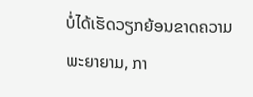ບໍ່ໄດ້ເຮັດວຽກຍ້ອນຂາດຄວາມພະຍາຍາມ, ກາ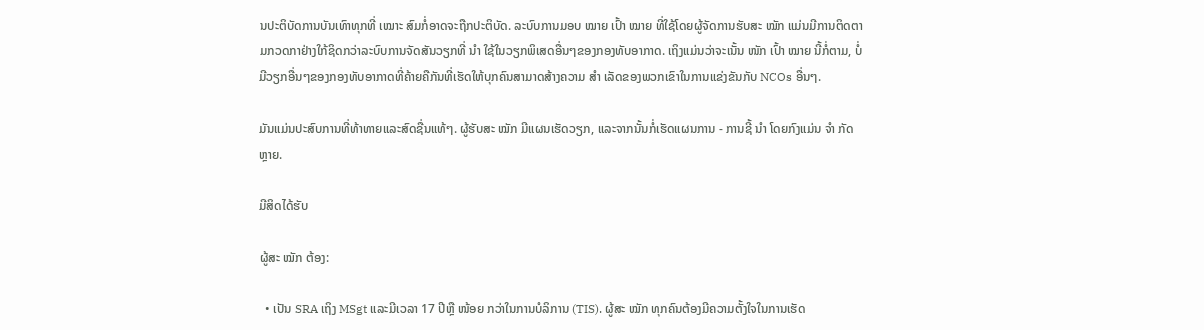ນປະຕິບັດການບັນເທົາທຸກທີ່ ເໝາະ ສົມກໍ່ອາດຈະຖືກປະຕິບັດ. ລະບົບການມອບ ໝາຍ ເປົ້າ ໝາຍ ທີ່ໃຊ້ໂດຍຜູ້ຈັດການຮັບສະ ໝັກ ແມ່ນມີການຕິດຕາມກວດກາຢ່າງໃກ້ຊິດກວ່າລະບົບການຈັດສັນວຽກທີ່ ນຳ ໃຊ້ໃນວຽກພິເສດອື່ນໆຂອງກອງທັບອາກາດ. ເຖິງແມ່ນວ່າຈະເນັ້ນ ໜັກ ເປົ້າ ໝາຍ ນີ້ກໍ່ຕາມ, ບໍ່ມີວຽກອື່ນໆຂອງກອງທັບອາກາດທີ່ຄ້າຍຄືກັນທີ່ເຮັດໃຫ້ບຸກຄົນສາມາດສ້າງຄວາມ ສຳ ເລັດຂອງພວກເຂົາໃນການແຂ່ງຂັນກັບ NCOs ອື່ນໆ.

ມັນແມ່ນປະສົບການທີ່ທ້າທາຍແລະສົດຊື່ນແທ້ໆ. ຜູ້ຮັບສະ ໝັກ ມີແຜນເຮັດວຽກ, ແລະຈາກນັ້ນກໍ່ເຮັດແຜນການ - ການຊີ້ ນຳ ໂດຍກົງແມ່ນ ຈຳ ກັດຫຼາຍ.

ມີສິດໄດ້ຮັບ

ຜູ້ສະ ໝັກ ຕ້ອງ:

  • ເປັນ SRA ເຖິງ MSgt ແລະມີເວລາ 17 ປີຫຼື ໜ້ອຍ ກວ່າໃນການບໍລິການ (TIS). ຜູ້ສະ ໝັກ ທຸກຄົນຕ້ອງມີຄວາມຕັ້ງໃຈໃນການເຮັດ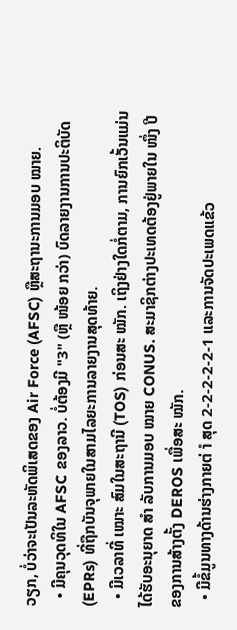ວຽກ, ບໍ່ວ່າຈະເປັນລະຫັດພິເສດຂອງ Air Force (AFSC) ຫຼືສະຖານະການມອບ ໝາຍ.
  • ມີຄຸນວຸດທິໃນ AFSC ຂອງລາວ. ບໍ່ຕ້ອງມີ "3" (ຫຼື ໜ້ອຍ ກວ່າ) ບົດລາຍງານການປະຕິບັດ (EPRs) ທີ່ຖືກບັນຈຸພາຍໃນສາມໄລຍະການລາຍງານສຸດທ້າຍ.
  • ມີເວລາທີ່ ເໝາະ ສົມໃນສະຖານີ (TOS) ກ່ອນສະ ໝັກ. ເຖິງຢ່າງໃດກໍ່ຕາມ, ການຍົກເວັ້ນແມ່ນໄດ້ຮັບອະນຸຍາດ ສຳ ລັບການມອບ ໝາຍ CONUS. ສະມາຊິກຕ່າງປະເທດຕ້ອງຢູ່ພາຍໃນ ໜຶ່ງ ປີຂອງການສ້າງຕັ້ງ DEROS ເພື່ອສະ ໝັກ.
  • ມີຂໍ້ມູນທາງດ້ານຮ່າງກາຍຕ່ ຳ ສຸດ 2-2-2-2-2-1 ແລະການຈັດປະເພດແຂ້ວ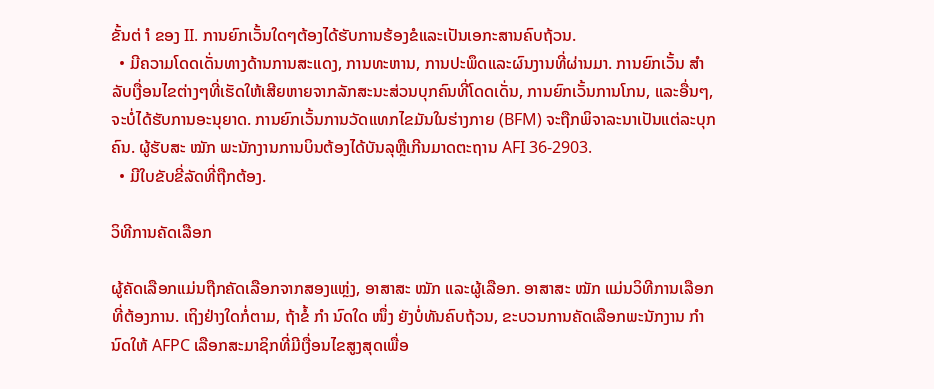ຂັ້ນຕ່ ຳ ຂອງ II. ການຍົກເວັ້ນໃດໆຕ້ອງໄດ້ຮັບການຮ້ອງຂໍແລະເປັນເອກະສານຄົບຖ້ວນ.
  • ມີຄວາມໂດດເດັ່ນທາງດ້ານການສະແດງ, ການທະຫານ, ການປະພຶດແລະຜົນງານທີ່ຜ່ານມາ. ການຍົກເວັ້ນ ສຳ ລັບເງື່ອນໄຂຕ່າງໆທີ່ເຮັດໃຫ້ເສີຍຫາຍຈາກລັກສະນະສ່ວນບຸກຄົນທີ່ໂດດເດັ່ນ, ການຍົກເວັ້ນການໂກນ, ແລະອື່ນໆ, ຈະບໍ່ໄດ້ຮັບການອະນຸຍາດ. ການຍົກເວັ້ນການວັດແທກໄຂມັນໃນຮ່າງກາຍ (BFM) ຈະຖືກພິຈາລະນາເປັນແຕ່ລະບຸກຄົນ. ຜູ້ຮັບສະ ໝັກ ພະນັກງານການບິນຕ້ອງໄດ້ບັນລຸຫຼືເກີນມາດຕະຖານ AFI 36-2903.
  • ມີໃບຂັບຂີ່ລັດທີ່ຖືກຕ້ອງ.

ວິທີການຄັດເລືອກ

ຜູ້ຄັດເລືອກແມ່ນຖືກຄັດເລືອກຈາກສອງແຫຼ່ງ, ອາສາສະ ໝັກ ແລະຜູ້ເລືອກ. ອາສາສະ ໝັກ ແມ່ນວິທີການເລືອກທີ່ຕ້ອງການ. ເຖິງຢ່າງໃດກໍ່ຕາມ, ຖ້າຂໍ້ ກຳ ນົດໃດ ໜຶ່ງ ຍັງບໍ່ທັນຄົບຖ້ວນ, ຂະບວນການຄັດເລືອກພະນັກງານ ກຳ ນົດໃຫ້ AFPC ເລືອກສະມາຊິກທີ່ມີເງື່ອນໄຂສູງສຸດເພື່ອ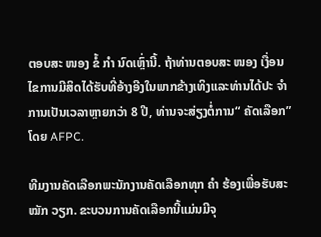ຕອບສະ ໜອງ ຂໍ້ ກຳ ນົດເຫຼົ່ານີ້. ຖ້າທ່ານຕອບສະ ໜອງ ເງື່ອນໄຂການມີສິດໄດ້ຮັບທີ່ອ້າງອີງໃນພາກຂ້າງເທິງແລະທ່ານໄດ້ປະ ຈຳ ການເປັນເວລາຫຼາຍກວ່າ 8 ປີ, ທ່ານຈະສ່ຽງຕໍ່ການ“ ຄັດເລືອກ” ໂດຍ AFPC.

ທີມງານຄັດເລືອກພະນັກງານຄັດເລືອກທຸກ ຄຳ ຮ້ອງເພື່ອຮັບສະ ໝັກ ວຽກ. ຂະບວນການຄັດເລືອກນີ້ແມ່ນມີຈຸ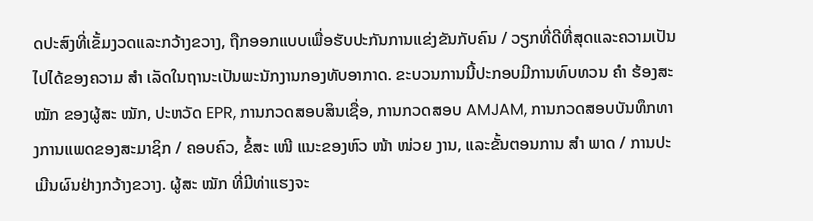ດປະສົງທີ່ເຂັ້ມງວດແລະກວ້າງຂວາງ, ຖືກອອກແບບເພື່ອຮັບປະກັນການແຂ່ງຂັນກັບຄົນ / ວຽກທີ່ດີທີ່ສຸດແລະຄວາມເປັນໄປໄດ້ຂອງຄວາມ ສຳ ເລັດໃນຖານະເປັນພະນັກງານກອງທັບອາກາດ. ຂະບວນການນີ້ປະກອບມີການທົບທວນ ຄຳ ຮ້ອງສະ ໝັກ ຂອງຜູ້ສະ ໝັກ, ປະຫວັດ EPR, ການກວດສອບສິນເຊື່ອ, ການກວດສອບ AMJAM, ການກວດສອບບັນທຶກທາງການແພດຂອງສະມາຊິກ / ຄອບຄົວ, ຂໍ້ສະ ເໜີ ແນະຂອງຫົວ ໜ້າ ໜ່ວຍ ງານ, ແລະຂັ້ນຕອນການ ສຳ ພາດ / ການປະເມີນຜົນຢ່າງກວ້າງຂວາງ. ຜູ້ສະ ໝັກ ທີ່ມີທ່າແຮງຈະ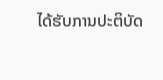ໄດ້ຮັບການປະຕິບັດ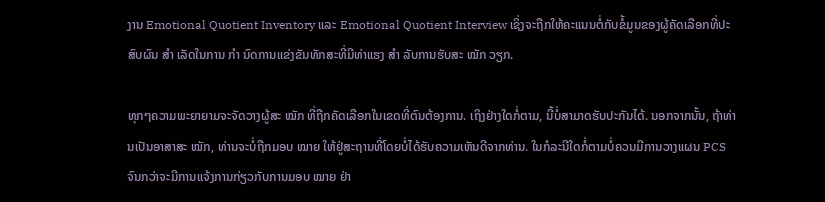ງານ Emotional Quotient Inventory ແລະ Emotional Quotient Interview ເຊິ່ງຈະຖືກໃຫ້ຄະແນນຕໍ່ກັບຂໍ້ມູນຂອງຜູ້ຄັດເລືອກທີ່ປະສົບຜົນ ສຳ ເລັດໃນການ ກຳ ນົດການແຂ່ງຂັນທັກສະທີ່ມີທ່າແຮງ ສຳ ລັບການຮັບສະ ໝັກ ວຽກ.

ທຸກໆຄວາມພະຍາຍາມຈະຈັດວາງຜູ້ສະ ໝັກ ທີ່ຖືກຄັດເລືອກໃນເຂດທີ່ຕົນຕ້ອງການ. ເຖິງຢ່າງໃດກໍ່ຕາມ, ນີ້ບໍ່ສາມາດຮັບປະກັນໄດ້. ນອກຈາກນັ້ນ, ຖ້າທ່ານເປັນອາສາສະ ໝັກ, ທ່ານຈະບໍ່ຖືກມອບ ໝາຍ ໃຫ້ຢູ່ສະຖານທີ່ໂດຍບໍ່ໄດ້ຮັບຄວາມເຫັນດີຈາກທ່ານ. ໃນກໍລະນີໃດກໍ່ຕາມບໍ່ຄວນມີການວາງແຜນ PCS ຈົນກວ່າຈະມີການແຈ້ງການກ່ຽວກັບການມອບ ໝາຍ ຢ່າ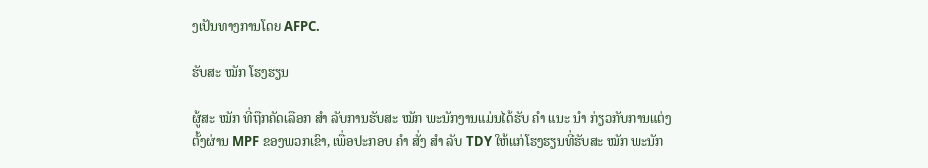ງເປັນທາງການໂດຍ AFPC.

ຮັບສະ ໝັກ ໂຮງຮຽນ

ຜູ້ສະ ໝັກ ທີ່ຖືກຄັດເລືອກ ສຳ ລັບການຮັບສະ ໝັກ ພະນັກງານແມ່ນໄດ້ຮັບ ຄຳ ແນະ ນຳ ກ່ຽວກັບການແຕ່ງຕັ້ງຜ່ານ MPF ຂອງພວກເຂົາ, ເພື່ອປະກອບ ຄຳ ສັ່ງ ສຳ ລັບ TDY ໃຫ້ແກ່ໂຮງຮຽນທີ່ຮັບສະ ໝັກ ພະນັກ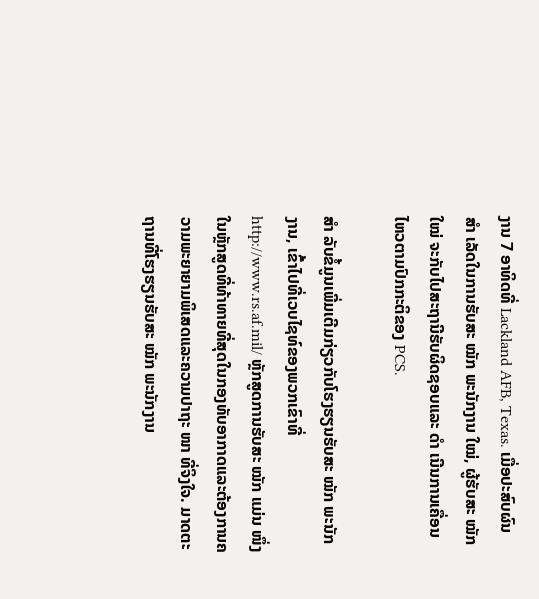ງານ 7 ອາທິດທີ່ Lackland AFB, Texas. ເມື່ອປະສົບຜົນ ສຳ ເລັດໃນການຮັບສະ ໝັກ ພະນັກງານ ໃໝ່, ຜູ້ຮັບສະ ໝັກ ໃໝ່ ຈະກັບໄປສະຖານີຮັບຜິດຊອບແລະ ດຳ ເນີນການເຄື່ອນໄຫວຕາມປົກກະຕິຂອງ PCS.

ສຳ ລັບຂໍ້ມູນເພີ່ມເຕີມກ່ຽວກັບໂຮງຮຽນຮັບສະ ໝັກ ພະນັກງານ, ເຂົ້າໄປທີ່ເວບໄຊທ໌ຂອງພວກເຂົາທີ່ http://www.rs.af.mil/ ຫຼັກສູດການຮັບສະ ໝັກ ແມ່ນ ໜຶ່ງ ໃນຫຼັກສູດທີ່ທ້າທາຍທີ່ສຸດໃນກອງທັບອາກາດແລະຕ້ອງການຄວາມພະຍາຍາມພິເສດແລະຄວາມປາຖະ ໜາ ທີ່ຈິງໃຈ. ມາດຕະຖານທີ່ໂຮງຮຽນຮັບສະ ໝັກ ພະນັກງານ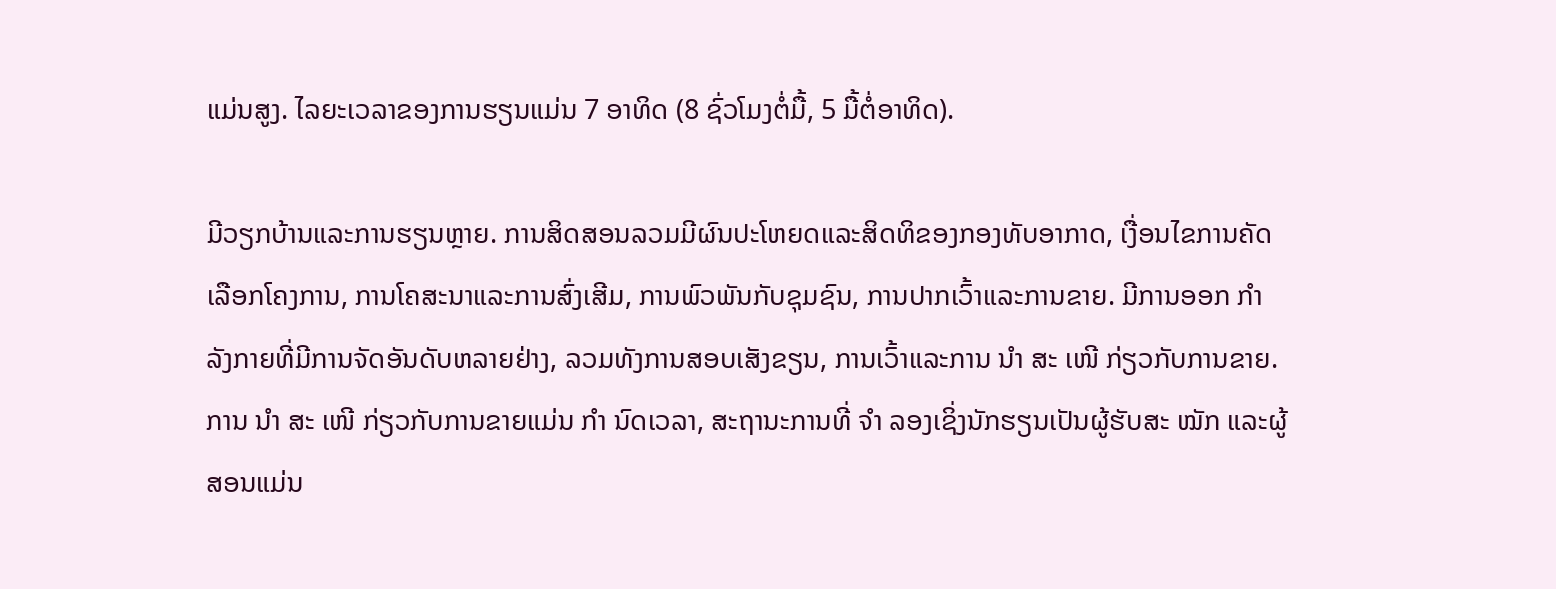ແມ່ນສູງ. ໄລຍະເວລາຂອງການຮຽນແມ່ນ 7 ອາທິດ (8 ຊົ່ວໂມງຕໍ່ມື້, 5 ມື້ຕໍ່ອາທິດ).

ມີວຽກບ້ານແລະການຮຽນຫຼາຍ. ການສິດສອນລວມມີຜົນປະໂຫຍດແລະສິດທິຂອງກອງທັບອາກາດ, ເງື່ອນໄຂການຄັດເລືອກໂຄງການ, ການໂຄສະນາແລະການສົ່ງເສີມ, ການພົວພັນກັບຊຸມຊົນ, ການປາກເວົ້າແລະການຂາຍ. ມີການອອກ ກຳ ລັງກາຍທີ່ມີການຈັດອັນດັບຫລາຍຢ່າງ, ລວມທັງການສອບເສັງຂຽນ, ການເວົ້າແລະການ ນຳ ສະ ເໜີ ກ່ຽວກັບການຂາຍ. ການ ນຳ ສະ ເໜີ ກ່ຽວກັບການຂາຍແມ່ນ ກຳ ນົດເວລາ, ສະຖານະການທີ່ ຈຳ ລອງເຊິ່ງນັກຮຽນເປັນຜູ້ຮັບສະ ໝັກ ແລະຜູ້ສອນແມ່ນ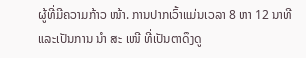ຜູ້ທີ່ມີຄວາມກ້າວ ໜ້າ. ການປາກເວົ້າແມ່ນເວລາ 8 ຫາ 12 ນາທີແລະເປັນການ ນຳ ສະ ເໜີ ທີ່ເປັນຕາດຶງດູ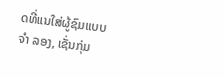ດທີ່ແນໃສ່ຜູ້ຊົມແບບ ຈຳ ລອງ, ເຊັ່ນກຸ່ມ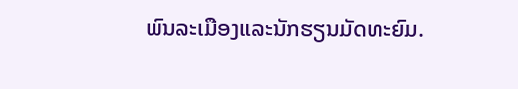ພົນລະເມືອງແລະນັກຮຽນມັດທະຍົມ.